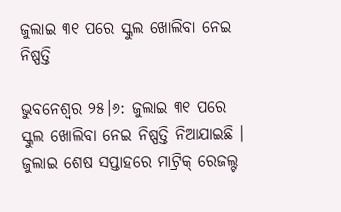ଜୁଲାଇ ୩୧ ପରେ ସ୍କୁଲ ଖୋଲିବା ନେଇ ନିଷ୍ପତ୍ତି

ଭୁବନେଶ୍ୱର ୨୫।୬: ଜୁଲାଇ ୩୧ ପରେ ସ୍କୁଲ ଖୋଲିବା ନେଇ ନିଷ୍ପତ୍ତି ନିଆଯାଇଛି । ଜୁଲାଇ ଶେଷ ସପ୍ତାହରେ ମାଟ୍ରିକ୍ ରେଜଲ୍ଟ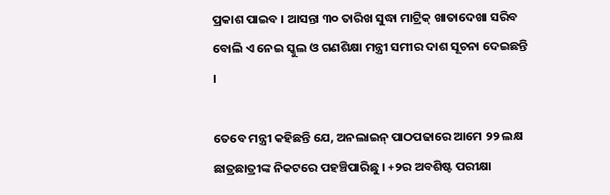ପ୍ରକାଶ ପାଇବ । ଆସନ୍ତା ୩୦ ତାରିଖ ସୁଦ୍ଧା ମାଟ୍ରିକ୍ ଖାତାଦେଖା ସରିବ ବୋଲି ଏ ନେଇ ସ୍କୁଲ ଓ ଗଣଶିକ୍ଷା ମନ୍ତ୍ରୀ ସମୀର ଦାଶ ସୂଚନା ଦେଇଛନ୍ତି ।

ତେବେ ମନ୍ତ୍ରୀ କହିଛନ୍ତି ଯେ, ଅନଲାଇନ୍ ପାଠପଢାରେ ଆମେ ୨୨ ଲକ୍ଷ ଛାତ୍ରଛାତ୍ରୀଙ୍କ ନିକଟରେ ପହଞ୍ଚିପାରିଛୁ । +୨ର ଅବଶିଷ୍ଟ ପରୀକ୍ଷା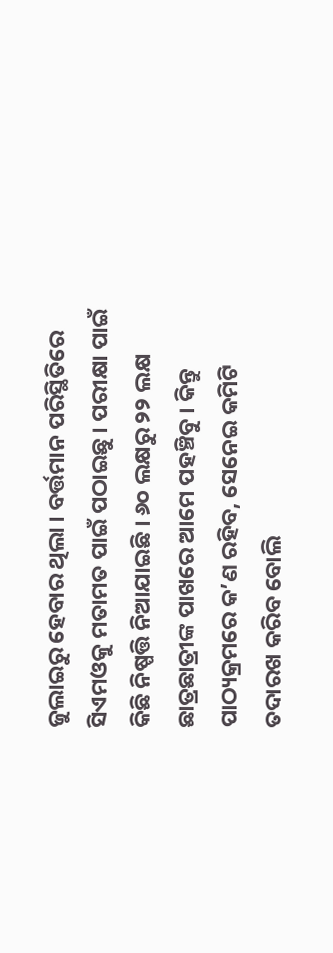ଜୁଲାଇରୁ ହେବାର ଥିଲା । ବର୍ତ୍ତମାନ ପରିସ୍ଥିତିରେ ସିଏମଓକୁ ମତାମତ ପାଇଁ ପଠାଇଛୁ । ପରୀକ୍ଷା ପାଇଁ କିଛି ନିଷ୍ପତ୍ତି ନିଆଯାଇଛି । ୬୦ ଲକ୍ଷରୁ ୨୨ ଲକ୍ଷ ଛାତ୍ରଛାତ୍ରୀଙ୍କ ପାଖରେ ଆମେ ପହଞ୍ଚିବୁ । କିନ୍ତୁ ପାଠ୍ୟକ୍ରମରେ କ’ଣ ରହିବ, ସେନେଇ କମିଟି ତଦାରଖ କରିବ ବୋଲି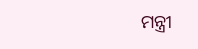ମନ୍ତ୍ରୀ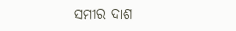ସମୀର ଦାଶ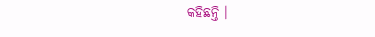କହିଛନ୍ତି ।